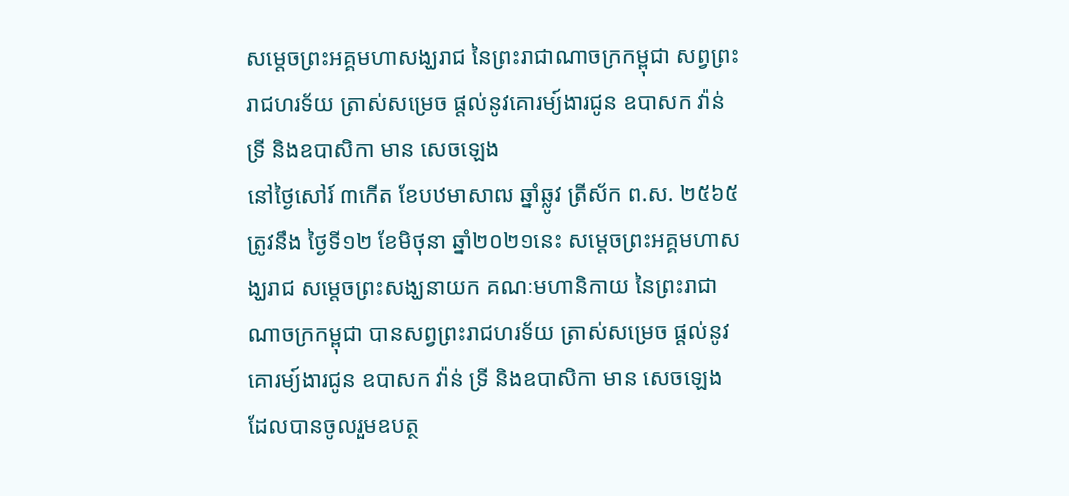សម្តេចព្រះអគ្គមហាសង្ឃរាជ នៃព្រះរាជាណាចក្រកម្ពុជា សព្វព្រះរាជហរទ័យ ត្រាស់សម្រេច ផ្តល់នូវគោរម្យ៍ងារជូន ឧបាសក វ៉ាន់ ទ្រី និងឧបាសិកា មាន សេចឡេង
នៅថ្ងៃសៅរ៍ ៣កើត ខែបឋមាសាឍ ឆ្នាំឆ្លូវ ត្រីស័ក ព.ស. ២៥៦៥ ត្រូវនឹង ថ្ងៃទី១២ ខែមិថុនា ឆ្នាំ២០២១នេះ សម្តេចព្រះអគ្គមហាសង្ឃរាជ សម្តេចព្រះសង្ឃនាយក គណៈមហានិកាយ នៃព្រះរាជាណាចក្រកម្ពុជា បានសព្វព្រះរាជហរទ័យ ត្រាស់សម្រេច ផ្តល់នូវគោរម្យ៍ងារជូន ឧបាសក វ៉ាន់ ទ្រី និងឧបាសិកា មាន សេចឡេង ដែលបានចូលរួមឧបត្ថ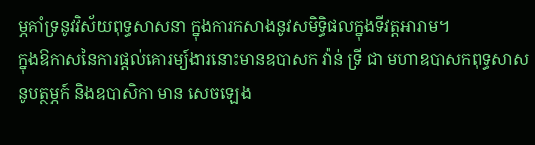ម្ភគាំទ្រនូវវិស័យពុទ្ធសាសនា ក្នុងការកសាងនូវសមិទ្ធិផលក្នុងទីវត្តអារាម។
ក្នុងឱកាសនៃការផ្តល់គោរម្យ៍ងារនោះមានឧបាសក វ៉ាន់ ទ្រី ជា មហាឧបាសកពុទ្ធសាសនូបត្ថម្ភក៍ និងឧបាសិកា មាន សេចឡេង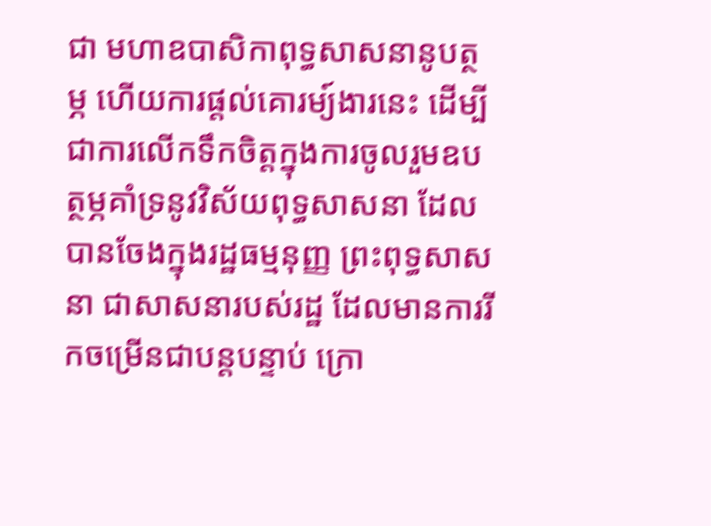ជា មហាឧបាសិកាពុទ្ធសាសនានូបត្ថម្ភ ហើយការផ្តល់គោរម្យ៍ងារនេះ ដើម្បីជាការលើកទឹកចិត្តក្នុងការចូលរួមឧបត្ថម្ភគាំទ្រនូវវិស័យពុទ្ធសាសនា ដែលបានចែងក្នុងរដ្ឋធម្មនុញ្ញ ព្រះពុទ្ធសាសនា ជាសាសនារបស់រដ្ឋ ដែលមានការរីកចម្រើនជាបន្តបន្ទាប់ ក្រោ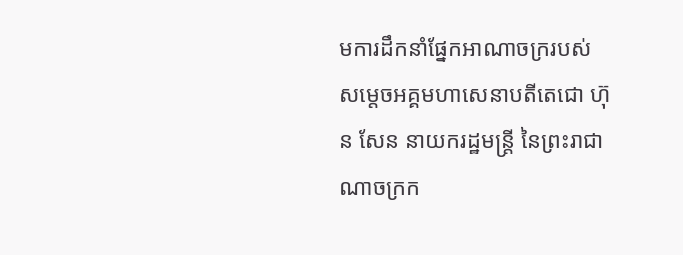មការដឹកនាំផ្នែកអាណាចក្ររបស់ សម្តេចអគ្គមហាសេនាបតីតេជោ ហ៊ុន សែន នាយករដ្ឋមន្រ្តី នៃព្រះរាជាណាចក្រក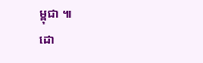ម្ពុជា ៕
ដោ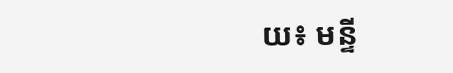យ៖ មន្ទី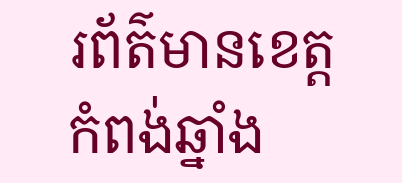រព័ត៌មានខេត្តកំពង់ឆ្នាំង